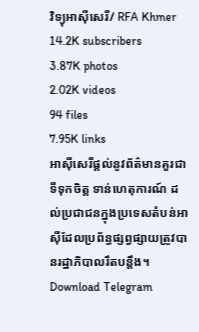វិទ្យុអាស៊ីសេរី/ RFA Khmer
14.2K subscribers
3.87K photos
2.02K videos
94 files
7.95K links
អាស៊ីសេរីផ្ដល់នូវព័ត៌មានគួរជាទីទុកចិត្ត ទាន់ហេតុការណ៍ ដល់ប្រជាជនក្នុងប្រទេសតំបន់អាស៊ីដែលប្រព័ន្ធផ្សព្វផ្សាយត្រូវបានរដ្ឋាភិបាលរឹតបន្តឹង។
Download Telegram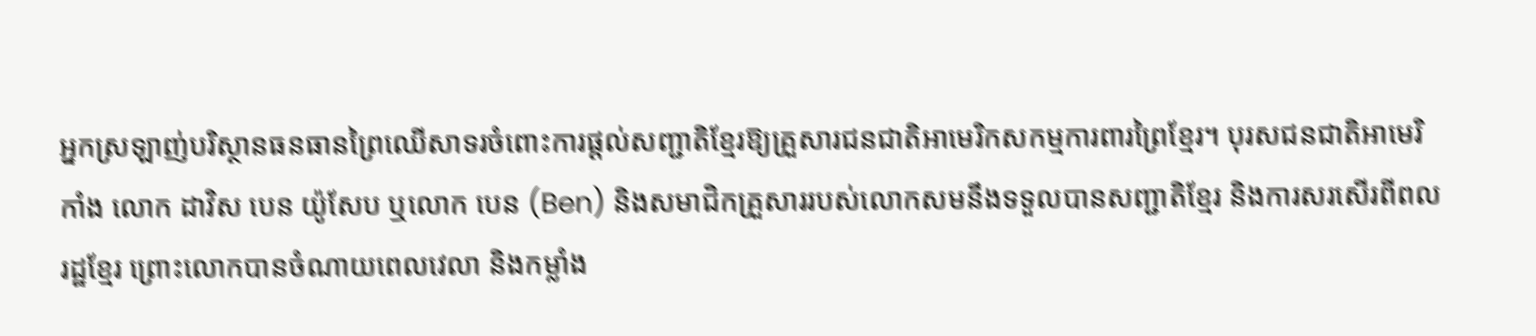អ្នកស្រឡាញ់បរិស្ថានធនធានព្រៃឈើសាទរចំពោះការផ្ដល់សញ្ជាតិខ្មែរឱ្យគ្រួសារជនជាតិអាមេរិកសកម្មការពារព្រៃខ្មែរ។ បុរសជនជាតិអាមេរិកាំង លោក ដាវិស បេន យ៉ូសែប ឬលោក បេន (Ben) និងសមាជិកគ្រួសាររបស់លោកសមនឹងទទួលបានសញ្ជាតិខ្មែរ និងការសរសើរពីពលរដ្ឋខ្មែរ ព្រោះលោកបានចំណាយពេលវេលា និងកម្លាំង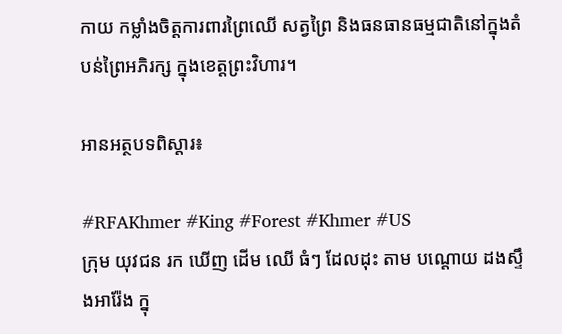កាយ កម្លាំងចិត្តការពារព្រៃឈើ សត្វព្រៃ និងធនធានធម្មជាតិនៅក្នុងតំបន់ព្រៃអភិរក្ស ក្នុងខេត្តព្រះវិហារ។

អានអត្ថបទពិស្តារ៖

#RFAKhmer #King #Forest #Khmer #US
ក្រុម យុវជន រក ឃើញ ដើម ឈើ ធំៗ ដែលដុះ តាម បណ្តោយ ដងស្ទឹងអារ៉ែង ក្នុ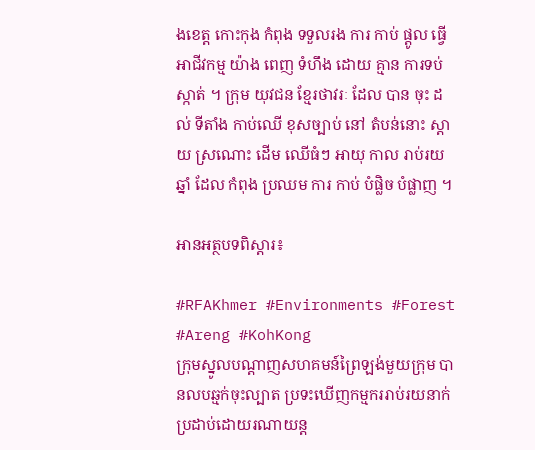ងខេត្ត កោះកុង កំពុង ទទួលរង ការ កាប់ ផ្តូល ធ្វើ អាជីវកម្ម យ៉ាង ពេញ ទំហឹង ដោយ គ្មាន ការទប់ស្កាត់ ។ ក្រុម យុវជន ខ្មែរថាវរៈ ដែល បាន ចុះ ដល់ ទីតាំង កាប់ឈើ ខុសច្បាប់ នៅ តំបន់នោះ ស្តាយ ស្រណោះ ដើម ឈើធំៗ អាយុ កាល រាប់រយ ឆ្នាំ ដែល កំពុង ប្រឈម ការ កាប់ បំផ្លិច បំផ្លាញ ។

អានអត្ថបទពិស្តារ៖

#RFAKhmer #Environments #Forest #Areng #KohKong
ក្រុមស្នូលបណ្តាញសហគមន៍ព្រៃឡង់មួយក្រុម បានលបឆ្មក់ចុះល្បាត ប្រទះឃើញកម្មកររាប់រយនាក់ ប្រដាប់ដោយរណាយន្ត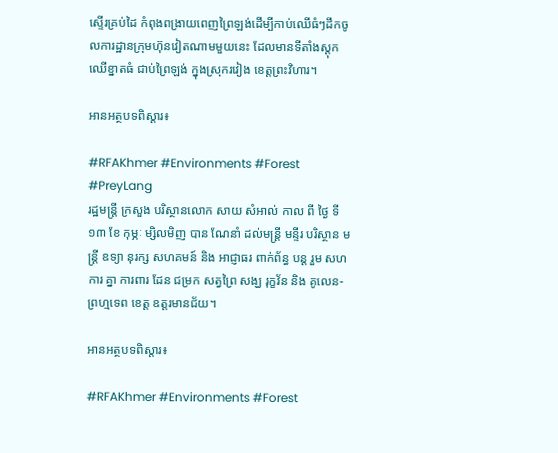ស្ទើរគ្រប់ដៃ កំពុងពង្រាយពេញព្រៃឡង់ដើម្បីកាប់ឈើធំៗដឹកចូលការដ្ឋានក្រុមហ៊ុនវៀតណាមមួយនេះ ដែលមានទីតាំងស្តុកឈើខ្នាតធំ ជាប់ព្រៃឡង់ ក្នុងស្រុករវៀង ខេត្តព្រះវិហារ។

អានអត្ថបទពិស្តារ៖

#RFAKhmer #Environments #Forest #PreyLang
រដ្ឋមន្ត្រី ក្រសួង បរិស្ថានលោក សាយ សំអាល់ កាល ពី ថ្ងៃ ទី១៣ ខែ កុម្ភៈ ម្សិលមិញ បាន ណែនាំ ដល់មន្រ្តី មន្ទីរ បរិស្ថាន មន្រ្តី ឧទ្យា នុរក្ស សហគមន៍ និង អាជ្ញាធរ ពាក់ព័ន្ធ បន្ត រួម សហការ គ្នា ការពារ ដែន ជម្រក សត្វព្រៃ សង្ឃ រុក្ខវ័ន និង គូលេន-ព្រហ្មទេព ខេត្ត ឧត្តរមានជ័យ។

អានអត្ថបទពិស្តារ៖

#RFAKhmer #Environments #Forest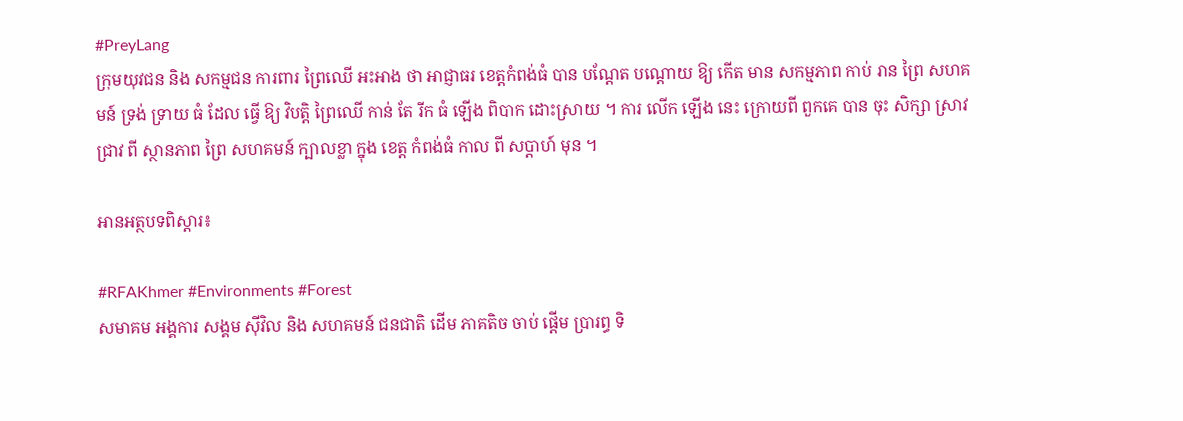#PreyLang
ក្រុមយុវជន និង សកម្មជន ការពារ ព្រៃឈើ អះអាង ថា អាជ្ញាធរ ខេត្តកំពង់ធំ បាន បណ្តែត បណ្តោយ ឱ្យ កើត មាន សកម្មភាព កាប់ រាន ព្រៃ សហគមន៍ ទ្រង់ ទ្រាយ ធំ ដែល ធ្វើ ឱ្យ វិបត្តិ ព្រៃឈើ កាន់ តែ រីក ធំ ឡើង ពិបាក ដោះស្រាយ ។ ការ លើក ឡើង នេះ ក្រោយពី ពួកគេ បាន ចុះ សិក្សា ស្រាវជ្រាវ ពី ស្ថានភាព ព្រៃ សហគមន៍ ក្បាលខ្លា ក្នុង ខេត្ត កំពង់ធំ កាល ពី សប្ដាហ៍ មុន ។

អានអត្ថបទពិស្តារ៖

#RFAKhmer #Environments #Forest
សមាគម អង្គការ សង្គម ស៊ីវិល និង សហគមន៍ ជនជាតិ ដើម ភាគតិច ចាប់ ផ្ដើម ប្រារព្ធ ទិ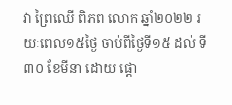វា ព្រៃឈើ ពិភព លោក ឆ្នាំ២០២២ រយៈពេល១៥ថ្ងៃ ចាប់ពីថ្ងៃទី១៥ ដល់ ទី៣០ ខែមីនា ដោយ ផ្ដោ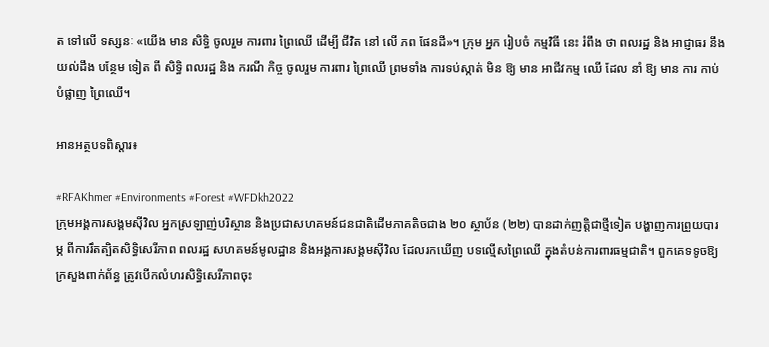ត ទៅលើ ទស្សនៈ «យើង មាន សិទ្ធិ ចូលរួម ការពារ ព្រៃឈើ ដើម្បី ជីវិត នៅ លើ ភព ផែនដី»។ ក្រុម អ្នក រៀបចំ កម្មវិធី នេះ រំពឹង ថា ពលរដ្ឋ និង អាជ្ញាធរ នឹង យល់ដឹង បន្ថែម ទៀត ពី សិទ្ធិ ពលរដ្ឋ និង ករណី កិច្ច ចូលរួម ការពារ ព្រៃឈើ ព្រមទាំង ការទប់ស្កាត់ មិន ឱ្យ មាន អាជីវកម្ម ឈើ ដែល នាំ ឱ្យ មាន ការ កាប់ បំផ្លាញ ព្រៃឈើ។

អានអត្ថបទពិស្តារ៖

#RFAKhmer #Environments #Forest #WFDkh2022
ក្រុមអង្គការសង្គមស៊ីវិល អ្នកស្រឡាញ់បរិស្ថាន និងប្រជាសហគមន៍ជនជាតិដើមភាគតិចជាង ២០ ស្ថាប័ន (២២) បានដាក់ញត្តិជាថ្មីទៀត បង្ហាញការព្រួយបារម្ភ ពីការរឹតត្បិតសិទ្ធិសេរីភាព ពលរដ្ឋ សហគមន៍មូលដ្ឋាន និងអង្គការសង្គមស៊ីវិល ដែលរកឃើញ បទល្មើសព្រៃឈើ ក្នុងតំបន់ការពារធម្មជាតិ។ ពួកគេទទូចឱ្យក្រសួងពាក់ព័ន្ធ ត្រូវបើកលំហរសិទ្ធិសេរីភាពចុះ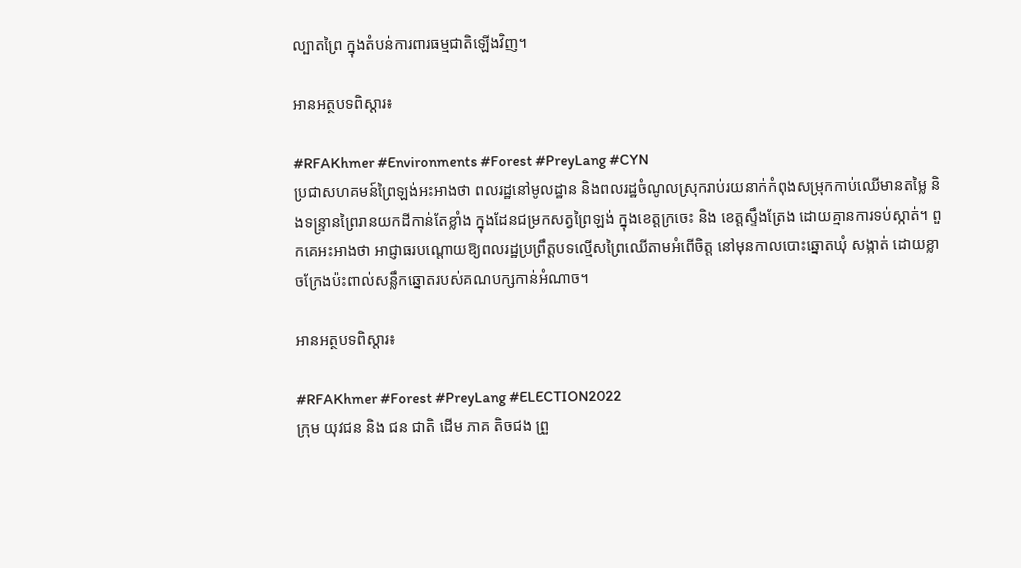ល្បាតព្រៃ ក្នុងតំបន់ការពារធម្មជាតិឡើងវិញ។

អានអត្ថបទពិស្តារ៖

#RFAKhmer #Environments #Forest #PreyLang #CYN
ប្រជាសហគមន៍ព្រៃឡង់អះអាងថា ពលរដ្ឋនៅមូលដ្ឋាន និងពលរដ្ឋចំណូលស្រុករាប់រយនាក់កំពុងសម្រុកកាប់ឈើមានតម្លៃ និងទន្ទ្រានព្រៃរានយកដីកាន់តែខ្លាំង ក្នុងដែនជម្រកសត្វព្រៃឡង់ ក្នុងខេត្តក្រចេះ និង ខេត្តស្ទឹងត្រែង ដោយគ្មានការទប់ស្កាត់។ ពួកគេអះអាងថា អាជ្ញាធរបណ្តោយឱ្យពលរដ្ឋប្រព្រឹត្តបទល្មើសព្រៃឈើតាមអំពើចិត្ត នៅមុនកាលបោះឆ្នោតឃុំ សង្កាត់ ដោយខ្លាចក្រែងប៉ះពាល់សន្លឹកឆ្នោតរបស់គណបក្សកាន់អំណាច។

អានអត្ថបទពិស្តារ៖

#RFAKhmer #Forest #PreyLang #ELECTION2022
ក្រុម យុវជន និង ជន ជាតិ ដើម ភាគ តិចជង ព្រួ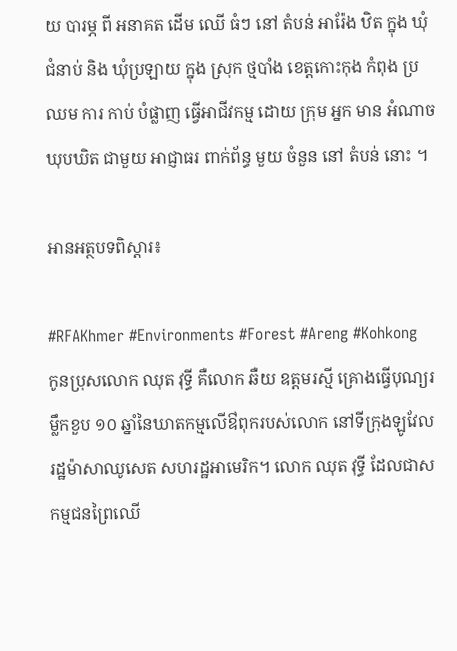យ បារម្ភ ពី អនាគត ដើម ឈើ ធំៗ នៅ តំបន់ អារ៉ែង ឋិត ក្នុង ឃុំ ជំនាប់ និង ឃុំប្រឡាយ ក្នុង ស្រុក ថ្មបាំង ខេត្តកោះកុង កំពុង ប្រឈម ការ កាប់ បំផ្លាញ ធ្វើអាជីវកម្ម ដោយ ក្រុម អ្នក មាន អំណាច ឃុបឃិត ជាមួយ អាជ្ញាធរ ពាក់ព័ន្ធ មួយ ចំនួន នៅ តំបន់ នោះ ។

អានអត្ថបទពិស្តារ៖

#RFAKhmer #Environments #Forest #Areng #Kohkong
កូនប្រុសលោក ឈុត វុទ្ធី គឺលោក ឆឺយ ឧត្តមរស្មី គ្រោងធ្វើបុណ្យរម្លឹកខួប ១០ ឆ្នាំនៃឃាតកម្មលើឳពុករបស់លោក នៅទីក្រុងឡូវែល រដ្ឋម៉ាសាឈូសេត សហរដ្ឋអាមេរិក។ លោក ឈុត វុទ្ធី ដែលជាសកម្មជនព្រៃឈើ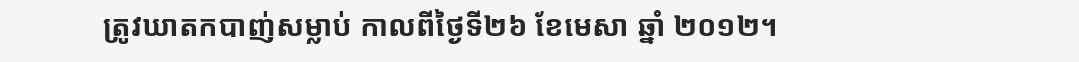ត្រូវឃាតកបាញ់សម្លាប់ កាលពីថ្ងៃទី២៦ ខែមេសា ឆ្នាំ ២០១២។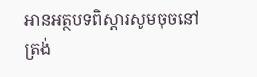អានអត្ថបទពិស្តារសូមចុចនៅត្រង់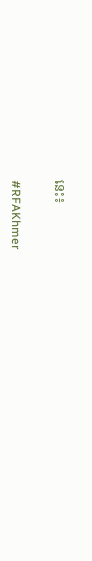នេះ៖

#RFAKhmer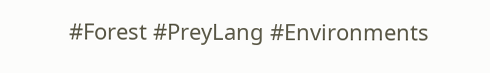#Forest #PreyLang #Environments